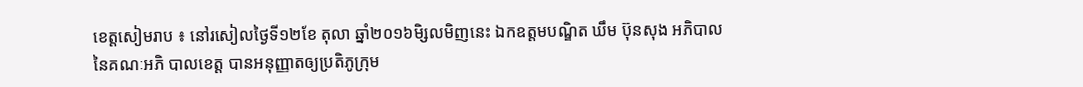ខេត្តសៀមរាប ៖ នៅរសៀលថ្ងៃទី១២ខែ តុលា ឆ្នាំ២០១៦មិ្សលមិញនេះ ឯកឧត្តមបណ្ឌិត ឃឹម ប៊ុនសុង អភិបាល នៃគណៈអភិ បាលខេត្ត បានអនុញ្ញាតឲ្យប្រតិភូក្រុម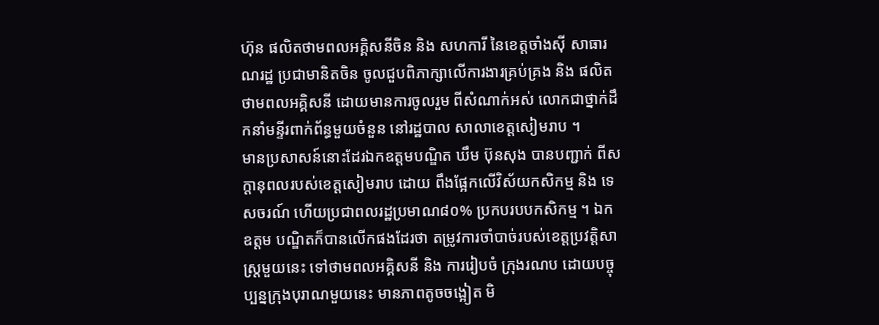ហ៊ុន ផលិតថាមពលអគ្គិសនីចិន និង សហការី នៃខេត្តចាំងស៊ី សាធារណរដ្ឋ ប្រជាមានិតចិន ចូលជួបពិភាក្សាលើការងារគ្រប់គ្រង និង ផលិតថាមពលអគ្គិសនី ដោយមានការចូលរួម ពីសំណាក់អស់ លោកជាថ្នាក់ដឹកនាំមន្ទីរពាក់ព័ន្ធមួយចំនួន នៅរដ្ឋបាល សាលាខេត្តសៀមរាប ។
មានប្រសាសន៍នោះដែរឯកឧត្តមបណ្ឌិត ឃឹម ប៊ុនសុង បានបញ្ជាក់ ពីសក្តានុពលរបស់ខេត្តសៀមរាប ដោយ ពឹងផ្អែកលើវិស័យកសិកម្ម និង ទេសចរណ៍ ហើយប្រជាពលរដ្ឋប្រមាណ៨០% ប្រកបរបបកសិកម្ម ។ ឯកឧត្តម បណ្ឌិតក៏បានលើកផងដែរថា តម្រូវការចាំបាច់របស់ខេត្តប្រវត្តិសាស្ត្រមួយនេះ ទៅថាមពលអគ្គិសនី និង ការរៀបចំ ក្រុងរណប ដោយបច្ចុប្បន្នក្រុងបុរាណមួយនេះ មានភាពតូចចង្អៀត មិ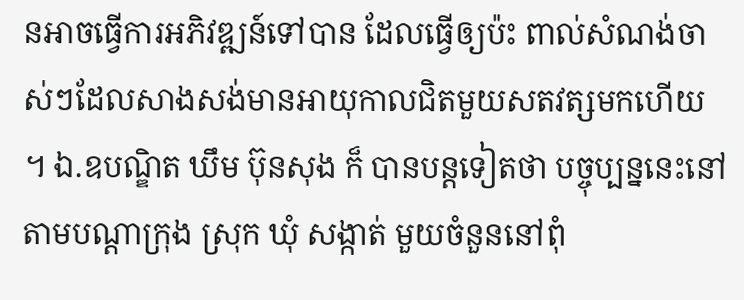នអាចធ្វើការអភិវឌ្ឍន៍ទៅបាន ដែលធ្វើឲ្យប៉ះ ពាល់សំណង់ចាស់ៗដែលសាងសង់មានអាយុកាលជិតមួយសតវត្សមកហើយ ។ ឯ.ឧបណ្ឌិត ឃឹម ប៊ុនសុង ក៏ បានបន្តទៀតថា បច្ចុប្បន្ននេះនៅតាមបណ្តាក្រុង ស្រុក ឃុំ សង្កាត់ មួយចំនួននៅពុំ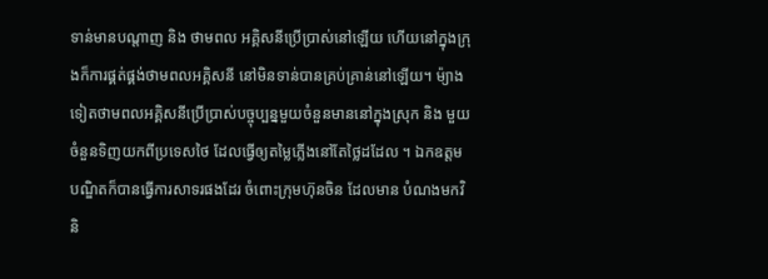ទាន់មានបណ្តាញ និង ថាមពល អគ្គិសនីប្រើប្រាស់នៅឡើយ ហើយនៅក្នុងក្រុងក៏ការផ្គត់ផ្គង់ថាមពលអគ្គិសនី នៅមិនទាន់បានគ្រប់គា្រន់នៅឡើយ។ ម៉្យាងទៀតថាមពលអគ្គិសនីប្រើប្រាស់បច្ចុប្បន្នមួយចំនួនមាននៅក្នុងស្រុក និង មួយចំនួនទិញយកពីប្រទេសថៃ ដែលធ្វើឲ្យតម្លៃភ្លើងនៅតែថ្លៃដដែល ។ ឯកឧត្តមបណ្ឌិតក៏បានធ្វើការសាទរផងដែរ ចំពោះក្រុមហ៊ុនចិន ដែលមាន បំណងមកវិនិ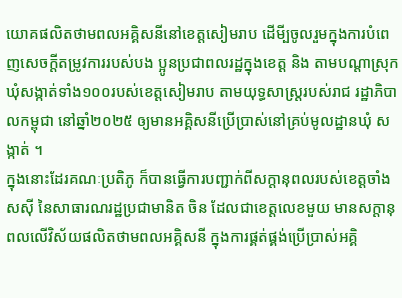យោគផលិតថាមពលអគ្គិសនីនៅខេត្តសៀមរាប ដើមី្បចូលរួមក្នុងការបំពេញសេចក្តីតម្រូវការរបស់បង ប្អូនប្រជាពលរដ្ឋក្នុងខេត្ត និង តាមបណ្តាស្រុក ឃុំសង្កាត់ទាំង១០០របស់ខេត្តសៀមរាប តាមយុទ្ធសាស្ត្ររបស់រាជ រដ្ឋាភិបាលកម្ពុជា នៅឆ្នាំ២០២៥ ឲ្យមានអគ្គិសនីប្រើប្រាស់នៅគ្រប់មូលដ្ឋានឃុំ សង្កាត់ ។
ក្នុងនោះដែរគណៈប្រតិភូ ក៏បានធ្វើការបញ្ជាក់ពីសក្តានុពលរបស់ខេត្តចាំងសស៊ី នៃសាធារណរដ្ឋប្រជាមានិត ចិន ដែលជាខេត្តលេខមួយ មានសក្តានុពលលើវិស័យផលិតថាមពលអគ្គិសនី ក្នុងការផ្គត់ផ្គង់ប្រើប្រាស់អគ្គិ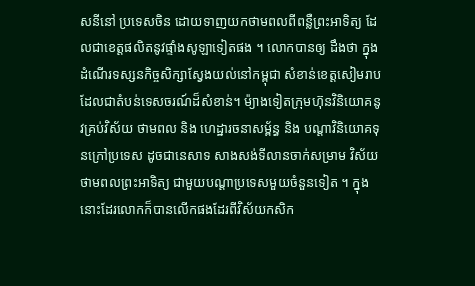សនីនៅ ប្រទេសចិន ដោយទាញយកថាមពលពីពន្លឺព្រះអាទិត្យ ដែលជាខេត្តផលិតនូវផ្ទាំងសូឡាទៀតផង ។ លោកបានឲ្យ ដឹងថា ក្នុងដំណើរទស្សនកិច្ចសិក្សាស្វែងយល់នៅកម្ពុជា សំខាន់ខេត្តសៀមរាប ដែលជាតំបន់ទេសចរណ៍ដ៏សំខាន់។ ម៉្យាងទៀតក្រុមហ៊ុនវិនិយោគនូវគ្រប់វិស័យ ថាមពល និង ហេដ្ឋារចនាសម្ព័ន្ធ និង បណ្តាវិនិយោគទុនក្រៅប្រទេស ដូចជានេសាទ សាងសង់ទីលានចាក់សម្រាម វិស័យថាមពលព្រះអាទិត្យ ជាមួយបណ្តាប្រទេសមួយចំនួនទៀត ។ ក្នុងនោះដែរលោកក៏បានលើកផងដែរពីវិស័យកសិក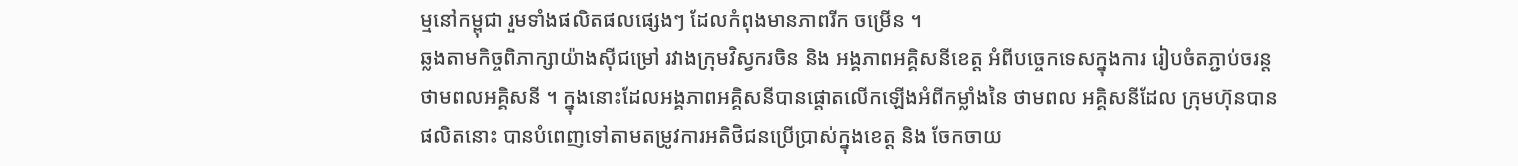ម្មនៅកម្ពុជា រួមទាំងផលិតផលផ្សេងៗ ដែលកំពុងមានភាពរីក ចម្រើន ។
ឆ្លងតាមកិច្ចពិភាក្សាយ៉ាងស៊ីជម្រៅ រវាងក្រុមវិស្វករចិន និង អង្គភាពអគ្គិសនីខេត្ត អំពីបច្ចេកទេសក្នុងការ រៀបចំតភ្ជាប់ចរន្តថាមពលអគ្គិសនី ។ ក្នុងនោះដែលអង្គភាពអគ្គិសនីបានផ្តោតលើកឡើងអំពីកម្លាំងនៃ ថាមពល អគ្គិសនីដែល ក្រុមហ៊ុនបានផលិតនោះ បានបំពេញទៅតាមតម្រូវការអតិថិជនប្រើប្រាស់ក្នុងខេត្ត និង ចែកចាយ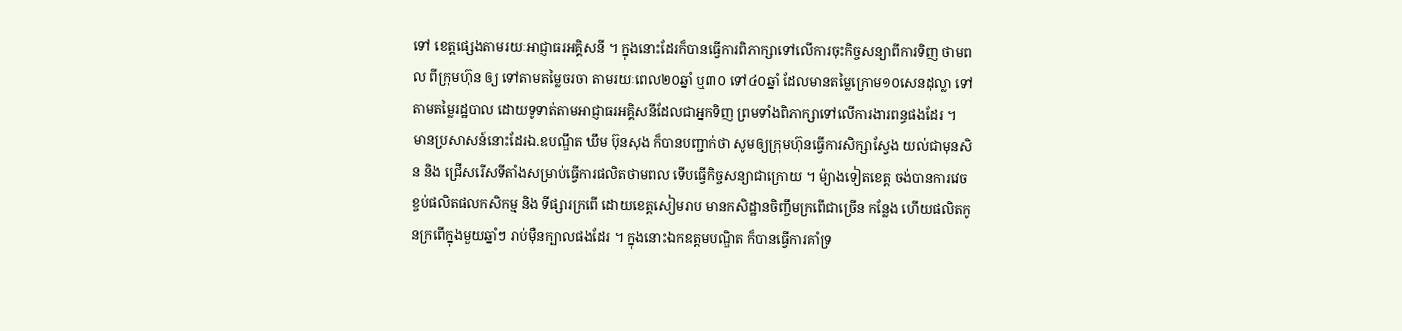ទៅ ខេត្តផ្សេងតាមរយៈអាជ្ញាធរអគ្គិសនី ។ ក្នុងនោះដែរក៏បានធ្វើការពិភាក្សាទៅលើការចុះកិច្ចសន្យាពីការទិញ ថាមពល ពីក្រុមហ៊ុន ឲ្យ ទៅតាមតម្លៃចរចា តាមរយៈពេល២០ឆ្នាំ ឬ៣០ ទៅ៤០ឆ្នាំ ដែលមានតម្លៃក្រោម១០សេនដុល្លា ទៅ តាមតម្លៃរដ្ឋបាល ដោយទូទាត់តាមអាជ្ញាធរអគ្គិសនីដែលជាអ្នកទិញ ព្រមទាំងពិភាក្សាទៅលើការងារពន្ធផងដែរ ។
មានប្រសាសន៍នោះដែរឯ.ឧបណ្ឌឹត ឃឹម ប៊ុនសុង ក៏បានបញ្ជាក់ថា សូមឲ្យក្រុមហ៊ុនធ្វើការសិក្សាស្វែង យល់ជាមុនសិន និង ជ្រើសរើសទីតាំងសម្រាប់ធ្វើការផលិតថាមពល ទើបធ្វើកិច្ចសន្យាជាក្រោយ ។ ម៉្យាងទៀតខេត្ត ចង់បានការវេចខ្ចប់ផលិតផលកសិកម្ម និង ទីផ្សារក្រពើ ដោយខេត្តសៀមរាប មានកសិដ្ឋានចិញ្ចឹមក្រពើជាច្រើន កន្លែង ហើយផលិតកូនក្រពើក្នុងមួយឆ្នាំៗ រាប់ម៉ឺនក្បាលផងដែរ ។ ក្នុងនោះឯកឧត្តមបណ្ឌិត ក៏បានធ្វើការគាំទ្រ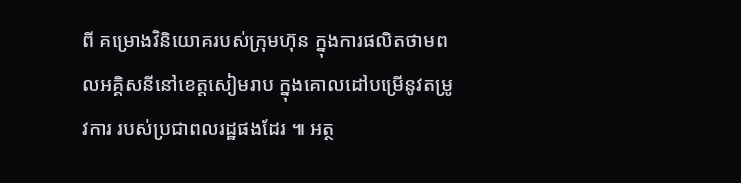ពី គម្រោងវិនិយោគរបស់ក្រុមហ៊ុន ក្នុងការផលិតថាមពលអគ្គិសនីនៅខេត្តសៀមរាប ក្នុងគោលដៅបម្រើនូវតម្រូវការ របស់ប្រជាពលរដ្ឋផងដែរ ៕ អត្ថ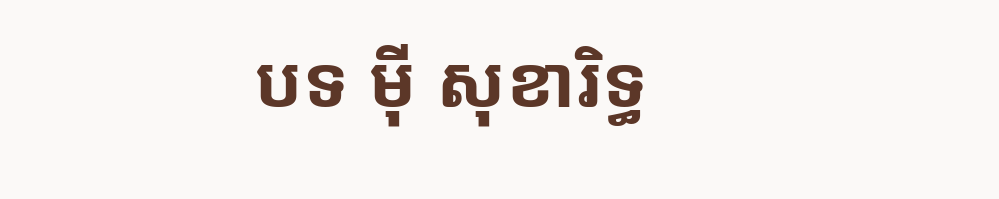បទ ម៉ី សុខារិទ្ធ